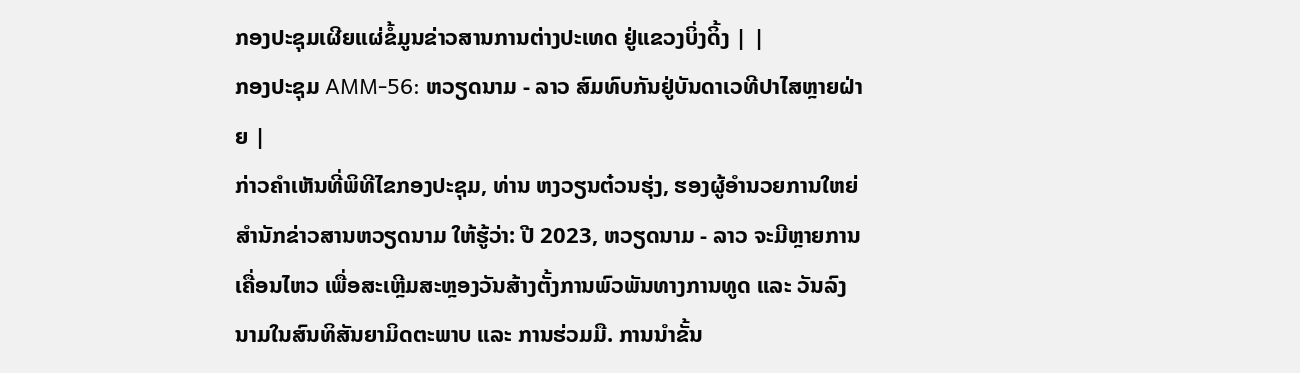ກອງປະຊຸມເຜີຍແຜ່ຂໍ້ມູນຂ່າວສານການຕ່າງປະເທດ ຢູ່ແຂວງບິ່ງດິ້ງ | |
ກອງປະຊຸມ AMM-56: ຫວຽດນາມ - ລາວ ສົມທົບກັນຢູ່ບັນດາເວທີປາໄສຫຼາຍຝ່າຍ |
ກ່າວຄຳເຫັນທີ່ພິທີໄຂກອງປະຊຸມ, ທ່ານ ຫງວຽນຕ໋ວນຮຸ່ງ, ຮອງຜູ້ອຳນວຍການໃຫຍ່ສຳນັກຂ່າວສານຫວຽດນາມ ໃຫ້ຮູ້ວ່າ: ປີ 2023, ຫວຽດນາມ - ລາວ ຈະມີຫຼາຍການເຄື່ອນໄຫວ ເພື່ອສະເຫຼີມສະຫຼອງວັນສ້າງຕັ້ງການພົວພັນທາງການທູດ ແລະ ວັນລົງນາມໃນສົນທິສັນຍາມິດຕະພາບ ແລະ ການຮ່ວມມື. ການນຳຂັ້ນ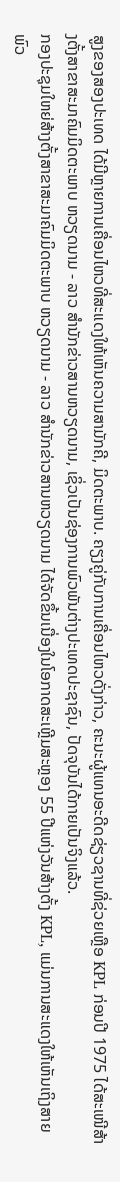ສູງຂອງສອງປະເທດ ໄດ້ມີຫຼາຍການເຄື່ອນໄຫວທີ່ສະແດງໃຫ້ເຫັນຄວາມສາມັກຄີ, ມິດຕະພາບ. ຄຽງຄູ່ກັບການເຄື່ອນໄຫວດັ່ງກ່າວ, ຄະນະຜູ້ແທນອະດີດຊ່ຽວຊານທີ່ຊ່ວຍເຫຼືອ KPL ກ່ອນປີ 1975 ໄດ້ສະເໜີສ້າງຕັ້ງສາຂາສະມາຄົມມິດຕະພາບ ຫວຽດນາມ - ລາວ ສຳນັກຂ່າວສານຫວຽດນາມ, ເຊິ່ວເປັນຊ່ອງການພົວພັນຕ່າງປະເທດປະຊາຊົນ, ປັດຈຸບັນໄດ້ກາຍເປັນຈິງແລ້ວ.
ກອງປະຊຸມໃຫຍ່ສ້າງຕັ້ງສາຂາສະມາຄົມມິດຕະພາບ ຫວຽດນາມ - ລາວ ສຳນັກຂ່າວສານຫວຽດນາມ ໄດ້ຈັດຂຶ້ນເນື່ອງໃນໂອກາດສະເຫຼີມສະຫຼອງ 55 ປີແຫ່ງວັນສ້າງຕັ້ງ KPL, ແມ່ນການສະແດງໃຫ້ເຫັນເຖິງສາຍພົວ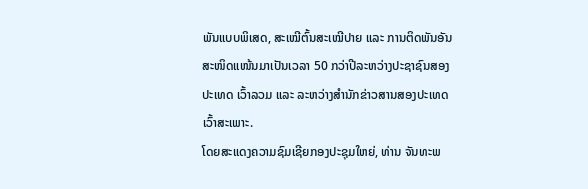ພັນແບບພິເສດ, ສະເໝີຕົ້ນສະເໝີປາຍ ແລະ ການຕິດພັນອັນສະໜິດແໜ້ນມາເປັນເວລາ 50 ກວ່າປີລະຫວ່າງປະຊາຊົນສອງປະເທດ ເວົ້າລວມ ແລະ ລະຫວ່າງສຳນັກຂ່າວສານສອງປະເທດ ເວົ້າສະເພາະ.
ໂດຍສະແດງຄວາມຊົມເຊີຍກອງປະຊຸມໃຫຍ່, ທ່ານ ຈັນທະພ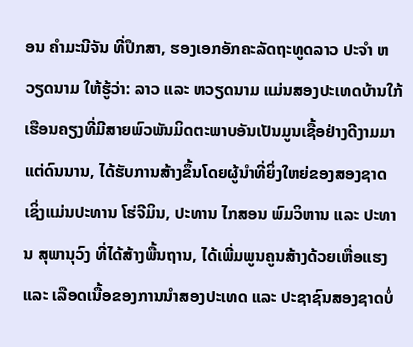ອນ ຄຳມະນີຈັນ ທີ່ປຶກສາ, ຮອງເອກອັກຄະລັດຖະທູດລາວ ປະຈຳ ຫວຽດນາມ ໃຫ້ຮູ້ວ່າ: ລາວ ແລະ ຫວຽດນາມ ແມ່ນສອງປະເທດບ້ານໃກ້ເຮືອນຄຽງທີ່ມີສາຍພົວພັນມິດຕະພາບອັນເປັນມູນເຊື້ອຢ່າງດີງາມມາແຕ່ດົນນານ, ໄດ້ຮັບການສ້າງຂຶ້ນໂດຍຜູ້ນຳທີ່ຍິ່ງໃຫຍ່ຂອງສອງຊາດ ເຊິ່ງແມ່ນປະທານ ໂຮ່ຈີມິນ, ປະທານ ໄກສອນ ພົມວິຫານ ແລະ ປະທານ ສຸພານຸວົງ ທີ່ໄດ້ສ້າງພື້ນຖານ, ໄດ້ເພີ່ມພູນຄູນສ້າງດ້ວຍເຫື່ອແຮງ ແລະ ເລືອດເນື້ອຂອງການນຳສອງປະເທດ ແລະ ປະຊາຊົນສອງຊາດບໍ່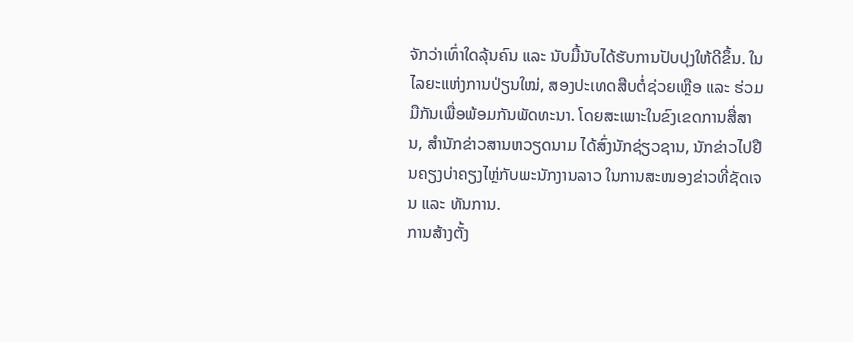ຈັກວ່າເທົ່າໃດລຸ້ນຄົນ ແລະ ນັບມື້ນັບໄດ້ຮັບການປັບປຸງໃຫ້ດີຂຶ້ນ. ໃນໄລຍະແຫ່ງການປ່ຽນໃໝ່, ສອງປະເທດສືບຕໍ່ຊ່ວຍເຫຼືອ ແລະ ຮ່ວມມືກັນເພື່ອພ້ອມກັນພັດທະນາ. ໂດຍສະເພາະໃນຂົງເຂດການສື່ສານ, ສຳນັກຂ່າວສານຫວຽດນາມ ໄດ້ສົ່ງນັກຊ່ຽວຊານ, ນັກຂ່າວໄປຢືນຄຽງບ່າຄຽງໄຫຼ່ກັບພະນັກງານລາວ ໃນການສະໜອງຂ່າວທີ່ຊັດເຈນ ແລະ ທັນການ.
ການສ້າງຕັ້ງ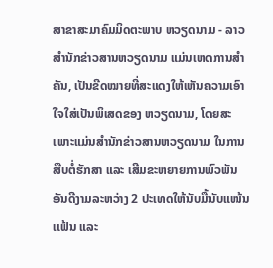ສາຂາສະມາຄົມມິດຕະພາບ ຫວຽດນາມ - ລາວ ສຳນັກຂ່າວສານຫວຽດນາມ ແມ່ນເຫດການສຳຄັນ, ເປັນຂີດໝາຍທີ່ສະແດງໃຫ້ເຫັນຄວາມເອົາໃຈໃສ່ເປັນພິເສດຂອງ ຫວຽດນາມ, ໂດຍສະເພາະແມ່ນສຳນັກຂ່າວສານຫວຽດນາມ ໃນການສືບຕໍ່ຮັກສາ ແລະ ເສີມຂະຫຍາຍການພົວພັນອັນດີງາມລະຫວ່າງ 2 ປະເທດໃຫ້ນັບມື້ນັບແໜ້ນແຟ້ນ ແລະ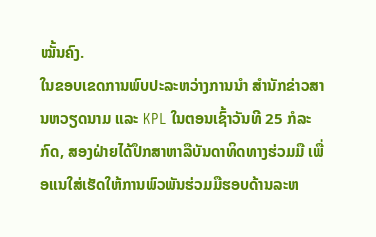ໝັ້ນຄົງ.
ໃນຂອບເຂດການພົບປະລະຫວ່າງການນຳ ສຳນັກຂ່າວສານຫວຽດນາມ ແລະ KPL ໃນຕອນເຊົ້າວັນທີ 25 ກໍລະກົດ, ສອງຝ່າຍໄດ້ປຶກສາຫາລືບັນດາທິດທາງຮ່ວມມື ເພື່ອແນໃສ່ເຮັດໃຫ້ການພົວພັນຮ່ວມມືຮອບດ້ານລະຫ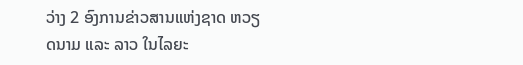ວ່າງ 2 ອົງການຂ່າວສານແຫ່ງຊາດ ຫວຽດນາມ ແລະ ລາວ ໃນໄລຍະ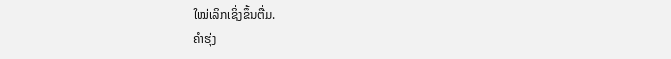ໃໝ່ເລິກເຊິ່ງຂຶ້ນຕື່ມ.
ຄຳຮຸ່ງ